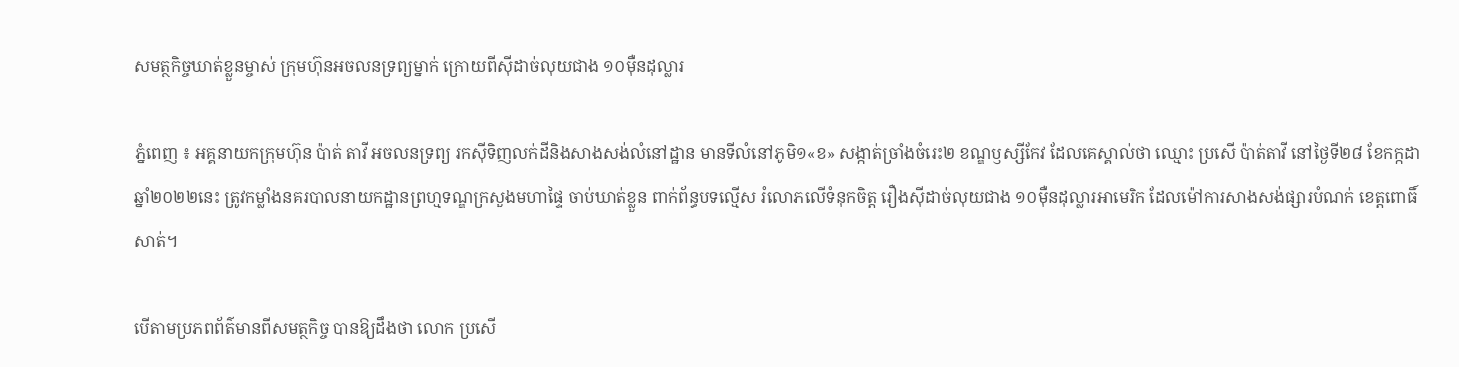សមត្ថកិច្ចឃាត់ខ្លួនម្ចាស់ ក្រុមហ៊ុនអចលនទ្រព្យម្នាក់ ក្រោយពីស៊ីដាច់លុយជាង ១០ម៉ឺនដុល្លារ

ភ្នំពេញ ៖ អគ្គនាយកក្រុមហ៊ុន ប៉ាត់ តាវី អចលនទ្រព្យ រកស៊ីទិញលក់ដីនិងសាងសង់លំនៅដ្ឋាន មានទីលំនៅភូមិ១«ខ» សង្កាត់ច្រាំងចំរេះ២ ខណ្ឌឫស្សីកែវ ដែលគេស្គាល់ថា ឈ្មោះ ប្រសើ ប៉ាត់តាវី នៅថ្ងៃទី២៨ ខែកក្កដា ឆ្នាំ២០២២នេះ ត្រូវកម្លាំងនគរបាលនាយកដ្ឋានព្រហ្មទណ្ឌក្រសួងមហាផ្ទៃ ចាប់ឃាត់ខ្លួន ពាក់ព័ន្ធបទល្មើស រំលោភលើទំនុកចិត្ត រឿងស៊ីដាច់លុយជាង ១០ម៉ឺនដុល្លារអាមេរិក ដែលម៉ៅការសាងសង់ផ្សារបំណក់ ខេត្តពោធិ៍សាត់។

បើតាមប្រភពព័ត៌មានពីសមត្ថកិច្ច បានឱ្យដឹងថា លោក ប្រសើ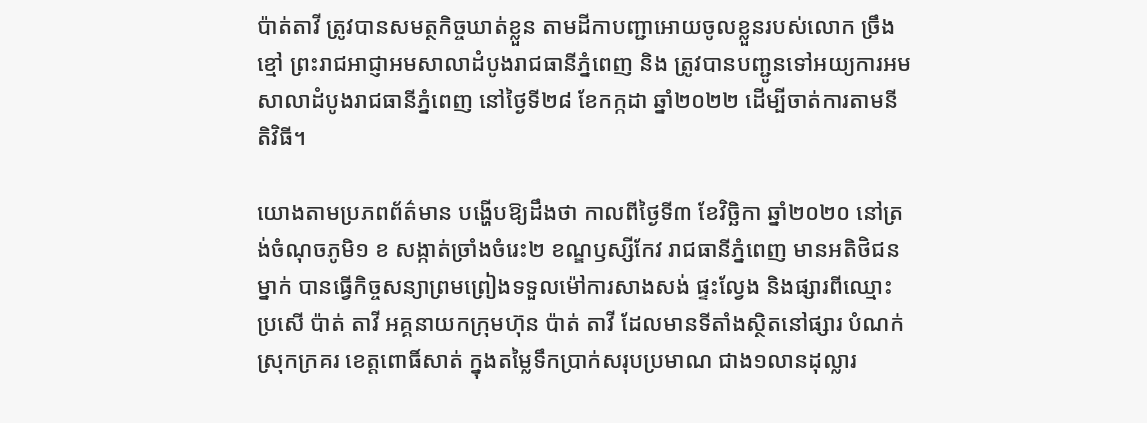ប៉ាត់តាវី ត្រូវបានសមត្ថកិច្ចឃាត់ខ្លួន តាមដីកាបញ្ជាអោយចូលខ្លួនរបស់លោក ច្រឹង ខ្មៅ ព្រះរាជអាជ្ញាអមសាលាដំបូងរាជធានីភ្នំពេញ និង ត្រូវបានបញ្ជូនទៅអយ្យការអមសាលាដំបូងរាជធានីភ្នំពេញ នៅថ្ងៃទី២៨ ខែកក្កដា ឆ្នាំ២០២២ ដើម្បីចាត់ការតាមនីតិវិធី។

យោងតាមប្រភពព័ត៌មាន បង្ហើបឱ្យដឹងថា កាលពីថ្ងៃទី៣ ខែវិច្ឆិកា ឆ្នាំ២០២០ នៅត្រង់ចំណុចភូមិ១ ខ សង្កាត់ច្រាំងចំរេះ២ ខណ្ឌឫស្សីកែវ រាជធានីភ្នំពេញ មានអតិថិជនម្នាក់ បានធ្វើកិច្ចសន្យាព្រមព្រៀងទទួលម៉ៅការសាងសង់ ផ្ទះល្វែង និងផ្សារពីឈ្មោះ ប្រសើ ប៉ាត់ តាវី អគ្គនាយកក្រុមហ៊ុន ប៉ាត់ តាវី ដែលមានទីតាំងស្ថិតនៅផ្សារ បំណក់ ស្រុកក្រគរ ខេត្តពោធិ៍សាត់ ក្នុងតម្លៃទឹកប្រាក់សរុបប្រមាណ ជាង១លានដុល្លារ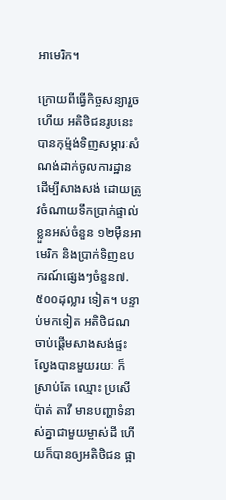អាមេរិក។

ក្រោយពីធ្វើកិច្ចសន្យារួចហើយ អតិថិជនរូបនេះ បានកុម្ម៉ង់ទិញសម្ភារៈសំណង់ដាក់ចូលការដ្ឋាន ដើម្បីសាងសង់ ដោយត្រូវចំណាយទឹកប្រាក់ផ្ទាល់ខ្លួនអស់ចំនួន ១២ម៉ឺនអាមេរិក និងប្រាក់ទិញឧបករណ៍ផ្សេងៗចំនួន៧.៥០០ដុល្លារ ទៀត។ បន្ទាប់មកទៀត អតិថិជណ ចាប់ផ្តើមសាងសង់ផ្ទះល្វែងបានមួយរយៈ ក៏ស្រាប់តែ ឈ្មោះ ប្រសើ ប៉ាត់ តាវី មានបញ្ហាទំនាស់គ្នាជាមួយម្ចាស់ដី ហើយក៏បានឲ្យអតិថិជន ផ្អា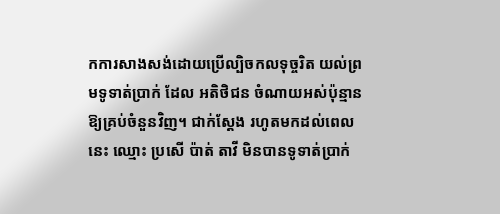កការសាងសង់ដោយប្រើល្បិចកលទុច្ចរិត យល់ព្រមទូទាត់ប្រាក់ ដែល អតិថិជន ចំណាយអស់ប៉ុន្មានឱ្យគ្រប់ចំនួនវិញ។ ជាក់ស្តែង រហូតមកដល់ពេលនេះ ឈ្មោះ ប្រសើ ប៉ាត់ តាវី មិនបានទូទាត់ប្រាក់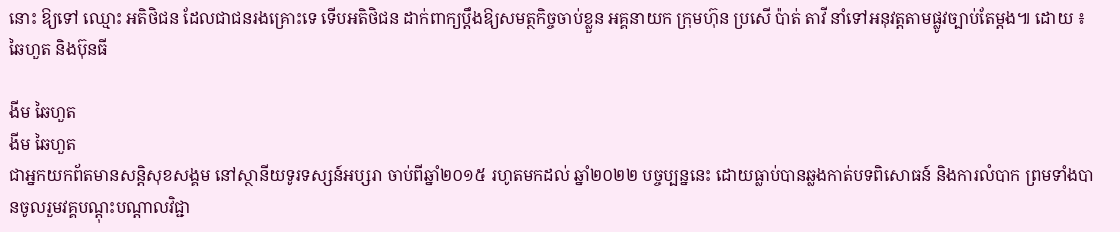នោះ ឱ្យទៅ ឈ្មោះ អតិថិជន ដែលជាជនរងគ្រោះទេ ទើបអតិថិជន ដាក់ពាក្យប្តឹងឱ្យសមត្ថកិច្ចចាប់ខ្លួន អគ្គនាយក ក្រុមហ៊ុន ប្រសើ ប៉ាត់ តាវី នាំទៅអនុវត្តតាមផ្លូវច្បាប់តែម្តង៕ ដោយ ៖ ឆៃហួត និងប៊ុនធី

ងីម ឆៃហួត
ងីម ឆៃហួត
ជាអ្នកយកព័តមានសន្តិសុខសង្គម នៅស្ថានីយទូរទស្សន៍អប្សរា ចាប់ពីឆ្នាំ២០១៥ រហូតមកដល់ ឆ្នាំ២០២២ បច្ចប្បន្ននេះ ដោយធ្លាប់បានឆ្លងកាត់បទពិសោធន៍ និងការលំបាក ព្រមទាំងបានចូលរួមវគ្គបណ្ដុះបណ្ដាលវិជ្ជា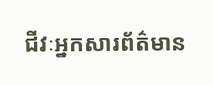ជីវៈអ្នកសារព័ត៌មាន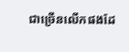ជាច្រើនលើកផងដែ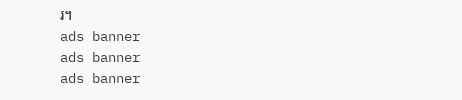រ។
ads banner
ads banner
ads banner